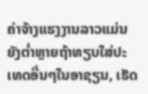ຄ່າຈ້າງແຮງງານລາວແມ່ນຍັງຕ່ຳຫຼາຍຖ້າທຽບໃສ່ປະເທດອື່ນໆໃນອາຊຽນ, ເຮັດ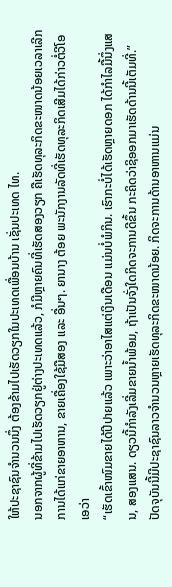ໃຫ້ປະຊາຊົນຈຳນວນນຶ່ງ ຕ້ອງຂ້າມໄປເຮັດວຽກໃນປະເທດເພື່ອນບ້ານ ເຊັ່ນປະເທດ ໄທ.
ນອກຈາກຜູ້ທີ່ຂ້າມໄປເຮັດວຽກຢູ່ຕ່າງປະເທດແລ້ວ, ກໍມີຫຼາຍຄົນທີ່ເຮັດສອງວຽກ ຄືເຮັດທຸລະກິດຂະໜາດນ້ອຍເວລາເລີກການໄດ້ແກ່ຂາຍອາຫານ, ຂາຍເຄື່ອງໃຊ້ມືສອງ ແລະ ອື່ນໆ. ຍານາງ ຕ້ອຍ ພະນັກງານລັດທີ່ເຮັດທຸລະກິດເສີມໄດ້ກ່າວຕໍ່ວີໂອເອວ່າ
“ເຮັດເຂົ້າໜົມຂາຍໄດ້ປີປາຍແລ້ວ ເພາະວ່າອາໄສແຕ່ເງິນເດືອນ ແມ່ນບໍ່ພໍກິນ. ເຮົາກະບໍ່ໄດ້ເຮັດຫຼາຍດອກ ໄດ້ກຳໄລມື້ນຶ່ງແສນ, ສອງແສນ. ດຽວນີ້ກຳລັງເລີ່ມຂາຍນ້ຳພ້ອມ, ຖ້າເປັນຈັ່ງໃດກິດຈະການດີຂຶ້ນ ກະຄິດວ່າຊິອອກມາເຮັດດ້ານນີ້ເຕັມທີ່.”
ປັດຈຸບັນນີ້ມີປະຊາຊົນລາວຈຳນວນຫຼາຍເຮັດທຸລະກິດຂະໜາດນ້ອຍ. ກິດຈະການດ້ານອາຫານແມ່ນ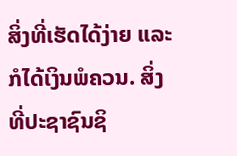ສິ່ງທີ່ເຮັດໄດ້ງ່າຍ ແລະ ກໍໄດ້ເງິນພໍຄວນ. ສິ່ງທີ່ປະຊາຊົນຊິ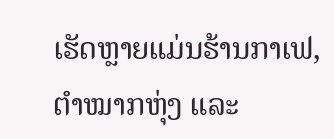ເຮັດຫຼາຍແມ່ນຮ້ານກາເຟ, ຕຳໝາກຫຸ່ງ ແລະ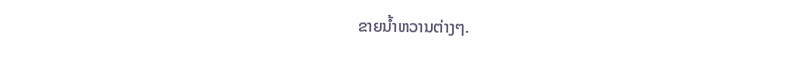ຂາຍນ້ຳຫວານຕ່າງໆ.